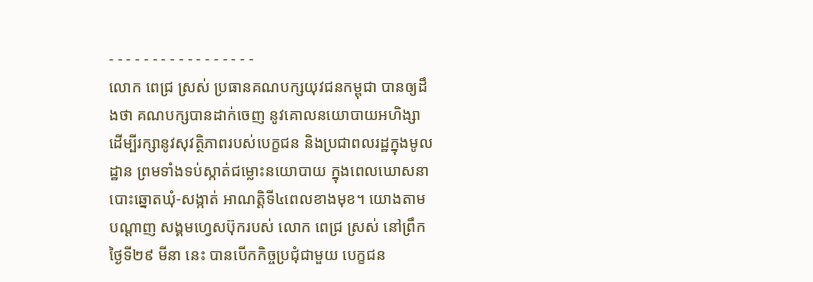- - - - - - - - - - - - - - - - -
លោក ពេជ្រ ស្រស់ ប្រធានគណបក្សយុវជនកម្ពុជា បានឲ្យដឹងថា គណបក្សបានដាក់ចេញ នូវគោលនយោបាយអហិង្សា ដើម្បីរក្សានូវសុវត្ថិភាពរបស់បេក្ខជន និងប្រជាពលរដ្ឋក្នុងមូលដ្ឋាន ព្រមទាំងទប់ស្កាត់ជម្លោះនយោបាយ ក្នុងពេលឃោសនាបោះឆ្នោតឃុំ-សង្កាត់ អាណត្តិទី៤ពេលខាងមុខ។ យោងតាមបណ្ដាញ សង្គមហ្វេសប៊ុករបស់ លោក ពេជ្រ ស្រស់ នៅព្រឹកថ្ងៃទី២៩ មីនា នេះ បានបើកកិច្ចប្រជុំជាមួយ បេក្ខជន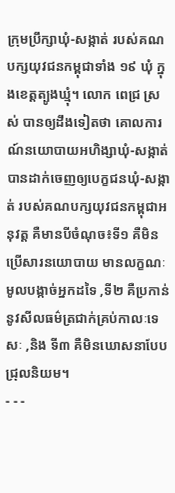ក្រុមប្រឹក្សាឃុំ-សង្កាត់ របស់គណបក្សយុវជនកម្ពុជាទាំង ១៩ ឃុំ ក្នុងខេត្តត្បូងឃ្មុំ។ លោក ពេជ្រ ស្រស់ បានឲ្យដឹងទៀតថា គោលការណ៍នយោបាយអហិង្សាឃុំ-សង្កាត់ បានដាក់ចេញឲ្យបេក្ខជនឃុំ-សង្កាត់ របស់គណបក្សយុវជនកម្ពុជាអនុវត្ត គឺមានបីចំណុច៖ទី១ គឺមិនប្រើសារនយោបាយ មានលក្ខណៈមូលបង្កាច់អ្នកដទៃ ,ទី២ គឺប្រកាន់នូវសីលធម៌ត្រជាក់គ្រប់កាលៈទេសៈ ,និង ទី៣ គឺមិនឃោសនាបែបជ្រុលនិយម។
- - -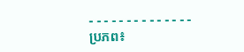- - - - - - - - - - - - - -
ប្រភព៖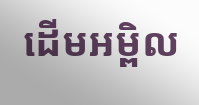ដើមអម្ពិល